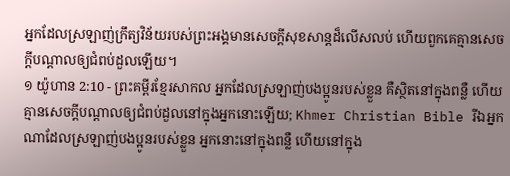អ្នកដែលស្រឡាញ់ក្រឹត្យវិន័យរបស់ព្រះអង្គមានសេចក្ដីសុខសាន្តដ៏លើសលប់ ហើយពួកគេគ្មានសេចក្ដីបណ្ដាលឲ្យជំពប់ដួលឡើយ។
១ យ៉ូហាន 2:10 - ព្រះគម្ពីរខ្មែរសាកល អ្នកដែលស្រឡាញ់បងប្អូនរបស់ខ្លួន គឺស្ថិតនៅក្នុងពន្លឺ ហើយគ្មានសេចក្ដីបណ្ដាលឲ្យជំពប់ដួលនៅក្នុងអ្នកនោះឡើយ; Khmer Christian Bible រីឯអ្នកណាដែលស្រឡាញ់បងប្អូនរបស់ខ្លួន អ្នកនោះនៅក្នុងពន្លឺ ហើយនៅក្នុង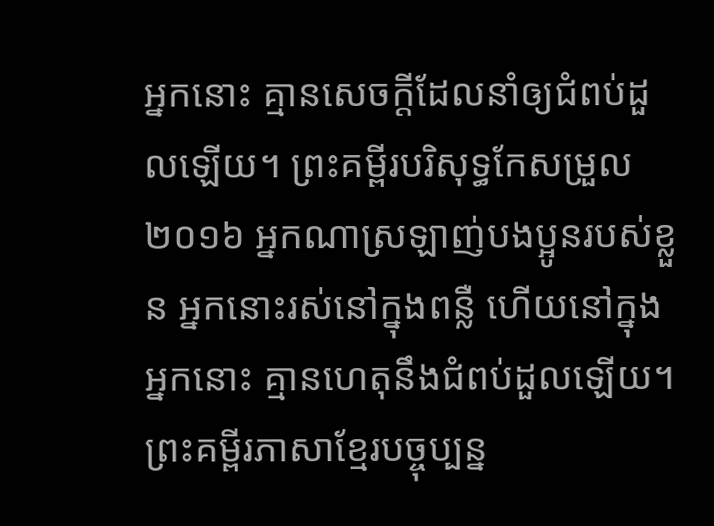អ្នកនោះ គ្មានសេចក្តីដែលនាំឲ្យជំពប់ដួលឡើយ។ ព្រះគម្ពីរបរិសុទ្ធកែសម្រួល ២០១៦ អ្នកណាស្រឡាញ់បងប្អូនរបស់ខ្លួន អ្នកនោះរស់នៅក្នុងពន្លឺ ហើយនៅក្នុងអ្នកនោះ គ្មានហេតុនឹងជំពប់ដួលឡើយ។ ព្រះគម្ពីរភាសាខ្មែរបច្ចុប្បន្ន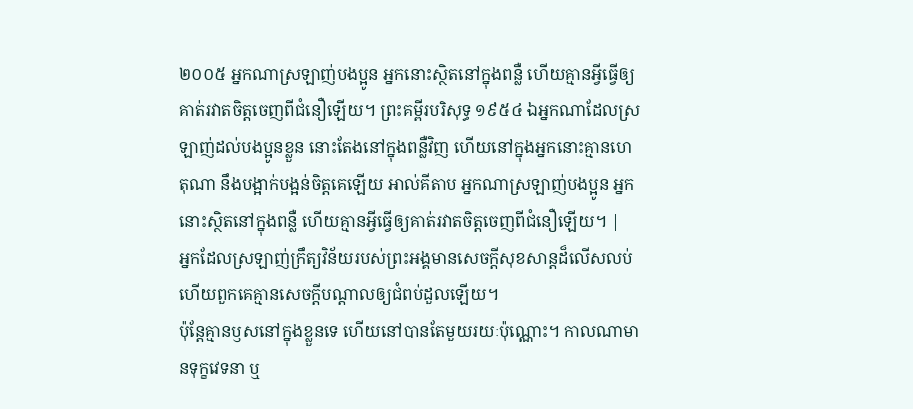២០០៥ អ្នកណាស្រឡាញ់បងប្អូន អ្នកនោះស្ថិតនៅក្នុងពន្លឺ ហើយគ្មានអ្វីធ្វើឲ្យគាត់រវាតចិត្តចេញពីជំនឿឡើយ។ ព្រះគម្ពីរបរិសុទ្ធ ១៩៥៤ ឯអ្នកណាដែលស្រឡាញ់ដល់បងប្អូនខ្លួន នោះតែងនៅក្នុងពន្លឺវិញ ហើយនៅក្នុងអ្នកនោះគ្មានហេតុណា នឹងបង្អាក់បង្អន់ចិត្តគេឡើយ អាល់គីតាប អ្នកណាស្រឡាញ់បងប្អូន អ្នកនោះស្ថិតនៅក្នុងពន្លឺ ហើយគ្មានអ្វីធ្វើឲ្យគាត់រវាតចិត្ដចេញពីជំនឿឡើយ។ |
អ្នកដែលស្រឡាញ់ក្រឹត្យវិន័យរបស់ព្រះអង្គមានសេចក្ដីសុខសាន្តដ៏លើសលប់ ហើយពួកគេគ្មានសេចក្ដីបណ្ដាលឲ្យជំពប់ដួលឡើយ។
ប៉ុន្តែគ្មានឫសនៅក្នុងខ្លួនទេ ហើយនៅបានតែមួយរយៈប៉ុណ្ណោះ។ កាលណាមានទុក្ខវេទនា ឬ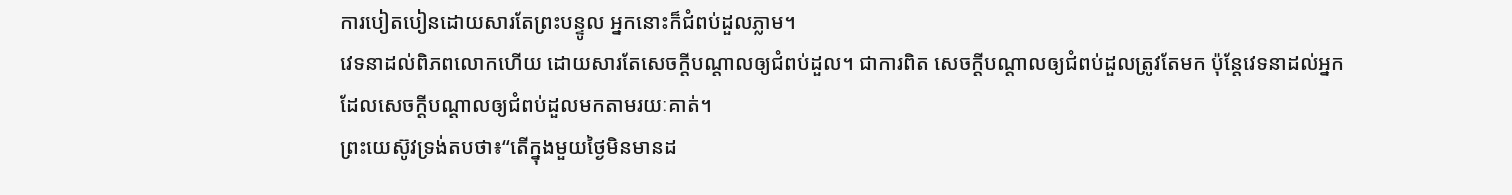ការបៀតបៀនដោយសារតែព្រះបន្ទូល អ្នកនោះក៏ជំពប់ដួលភ្លាម។
វេទនាដល់ពិភពលោកហើយ ដោយសារតែសេចក្ដីបណ្ដាលឲ្យជំពប់ដួល។ ជាការពិត សេចក្ដីបណ្ដាលឲ្យជំពប់ដួលត្រូវតែមក ប៉ុន្តែវេទនាដល់អ្នកដែលសេចក្ដីបណ្ដាលឲ្យជំពប់ដួលមកតាមរយៈគាត់។
ព្រះយេស៊ូវទ្រង់តបថា៖“តើក្នុងមួយថ្ងៃមិនមានដ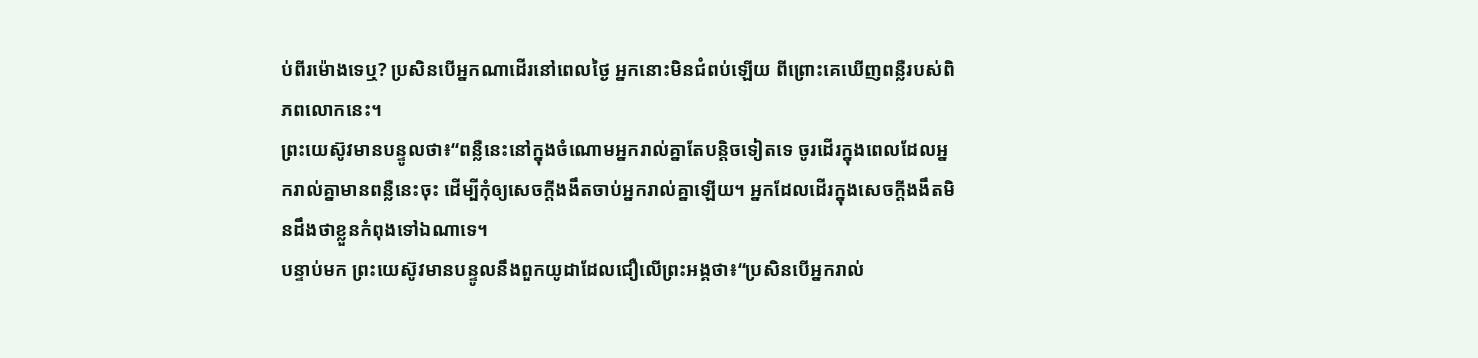ប់ពីរម៉ោងទេឬ? ប្រសិនបើអ្នកណាដើរនៅពេលថ្ងៃ អ្នកនោះមិនជំពប់ឡើយ ពីព្រោះគេឃើញពន្លឺរបស់ពិភពលោកនេះ។
ព្រះយេស៊ូវមានបន្ទូលថា៖“ពន្លឺនេះនៅក្នុងចំណោមអ្នករាល់គ្នាតែបន្តិចទៀតទេ ចូរដើរក្នុងពេលដែលអ្នករាល់គ្នាមានពន្លឺនេះចុះ ដើម្បីកុំឲ្យសេចក្ដីងងឹតចាប់អ្នករាល់គ្នាឡើយ។ អ្នកដែលដើរក្នុងសេចក្ដីងងឹតមិនដឹងថាខ្លួនកំពុងទៅឯណាទេ។
បន្ទាប់មក ព្រះយេស៊ូវមានបន្ទូលនឹងពួកយូដាដែលជឿលើព្រះអង្គថា៖“ប្រសិនបើអ្នករាល់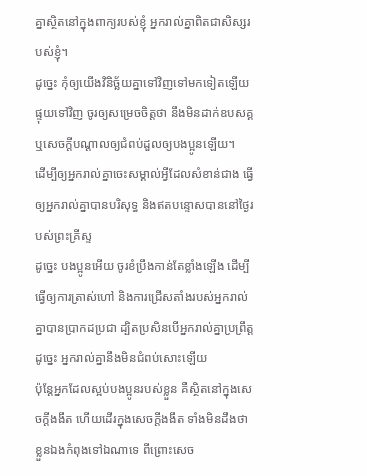គ្នាស្ថិតនៅក្នុងពាក្យរបស់ខ្ញុំ អ្នករាល់គ្នាពិតជាសិស្សរបស់ខ្ញុំ។
ដូច្នេះ កុំឲ្យយើងវិនិច្ឆ័យគ្នាទៅវិញទៅមកទៀតឡើយ ផ្ទុយទៅវិញ ចូរឲ្យសម្រេចចិត្តថា នឹងមិនដាក់ឧបសគ្គ ឬសេចក្ដីបណ្ដាលឲ្យជំពប់ដួលឲ្យបងប្អូនឡើយ។
ដើម្បីឲ្យអ្នករាល់គ្នាចេះសម្គាល់អ្វីដែលសំខាន់ជាង ធ្វើឲ្យអ្នករាល់គ្នាបានបរិសុទ្ធ និងឥតបន្ទោសបាននៅថ្ងៃរបស់ព្រះគ្រីស្ទ
ដូច្នេះ បងប្អូនអើយ ចូរខំប្រឹងកាន់តែខ្លាំងឡើង ដើម្បីធ្វើឲ្យការត្រាស់ហៅ និងការជ្រើសតាំងរបស់អ្នករាល់គ្នាបានប្រាកដប្រជា ដ្បិតប្រសិនបើអ្នករាល់គ្នាប្រព្រឹត្តដូច្នេះ អ្នករាល់គ្នានឹងមិនជំពប់សោះឡើយ
ប៉ុន្តែអ្នកដែលស្អប់បងប្អូនរបស់ខ្លួន គឺស្ថិតនៅក្នុងសេចក្ដីងងឹត ហើយដើរក្នុងសេចក្ដីងងឹត ទាំងមិនដឹងថាខ្លួនឯងកំពុងទៅឯណាទេ ពីព្រោះសេច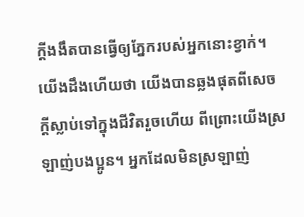ក្ដីងងឹតបានធ្វើឲ្យភ្នែករបស់អ្នកនោះខ្វាក់។
យើងដឹងហើយថា យើងបានឆ្លងផុតពីសេចក្ដីស្លាប់ទៅក្នុងជីវិតរួចហើយ ពីព្រោះយើងស្រឡាញ់បងប្អូន។ អ្នកដែលមិនស្រឡាញ់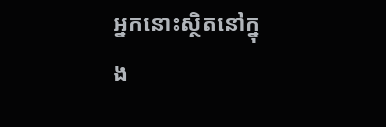អ្នកនោះស្ថិតនៅក្នុង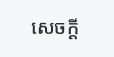សេចក្ដី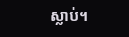ស្លាប់។